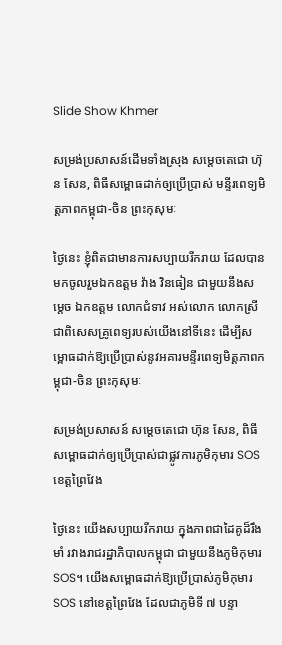Slide Show Khmer

សម្រង់ប្រសាសន៍ដើមទាំងស្រុង សម្តេចតេជោ ហ៊ុន សែន, ពិធីសម្ពោធដាក់ឲ្យប្រើប្រាស់ មន្ទីរពេទ្យមិត្តភាពកម្ពុជា-ចិន ព្រះកុសុមៈ

ថ្ងៃនេះ ខ្ញុំពិតជាមានការសប្បាយរីករាយ ដែលបានមកចូលរួមឯកឧត្តម វ៉ាង វិនធៀន ជាមួយនឹងសម្ដេច ឯកឧត្តម លោកជំទាវ អស់លោក លោកស្រី ជាពិសេសគ្រូពេទ្យរបស់យើងនៅទីនេះ ដើម្បីសម្ពោធដាក់ឱ្យប្រើប្រាស់នូវអគារមន្ទីរពេទ្យមិត្តភាពកម្ពុជា-ចិន ព្រះកុសុមៈ

សម្រង់ប្រសាសន៍ សម្តេចតេជោ ហ៊ុន សែន, ពិធីសម្ពោធដាក់ឲ្យប្រើប្រាស់ជាផ្លូវការភូមិកុមារ SOS ខេត្តព្រៃវែង

ថ្ងៃនេះ យើងសប្បាយរីករាយ ក្នុងភាពជាដៃគូដ៏រឹងមាំ រវាងរាជរដ្ឋាភិបាលកម្ពុជា ជាមួយនឹងភូមិកុមារ SOS។ យើងសម្ពោធដាក់ឱ្យប្រើប្រាស់ភូមិកុមារ SOS នៅខេត្តព្រៃវែង ដែលជាភូមិទី ៧ បន្ទា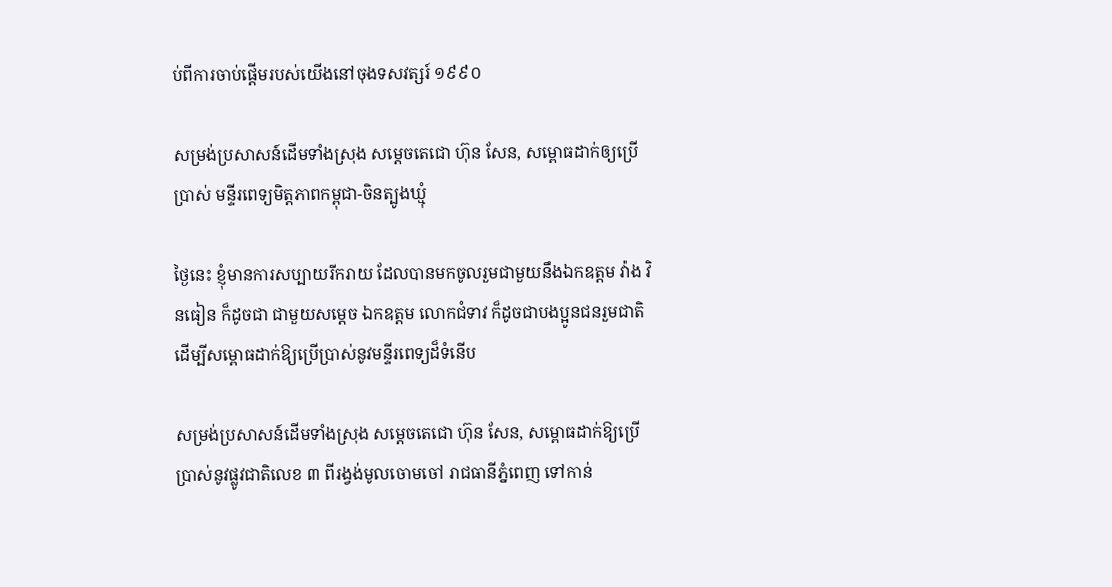ប់ពីការចាប់ផ្តើមរបស់យើងនៅចុងទសវត្សរ៍ ១៩៩០

សម្រង់ប្រសាសន៍ដើមទាំងស្រុង សម្តេចតេជោ ហ៊ុន សែន, សម្ពោធដាក់ឲ្យប្រើប្រាស់ មន្ទីរពេទ្យមិត្តភាពកម្ពុជា-ចិនត្បូងឃ្មុំ

ថ្ងៃនេះ ខ្ញុំមានការសប្បាយរីករាយ ដែលបានមកចូលរួមជាមួយនឹងឯកឧត្តម វ៉ាង វិនធៀន ក៏ដូចជា ជាមួយសម្ដេច ឯកឧត្តម លោកជំទាវ ក៏ដូចជាបងប្អូនជនរួមជាតិ ដើម្បីសម្ពោធដាក់ឱ្យប្រើប្រាស់នូវមន្ទីរពេទ្យដ៏ទំនើប

សម្រង់ប្រសាសន៍ដើមទាំងស្រុង សម្តេចតេជោ ហ៊ុន សែន, សម្ពោធដាក់ឱ្យប្រើប្រាស់នូវផ្លូវជាតិលេខ ៣ ពីរង្វង់មូលចោមចៅ រាជធានីភ្នំពេញ ទៅកាន់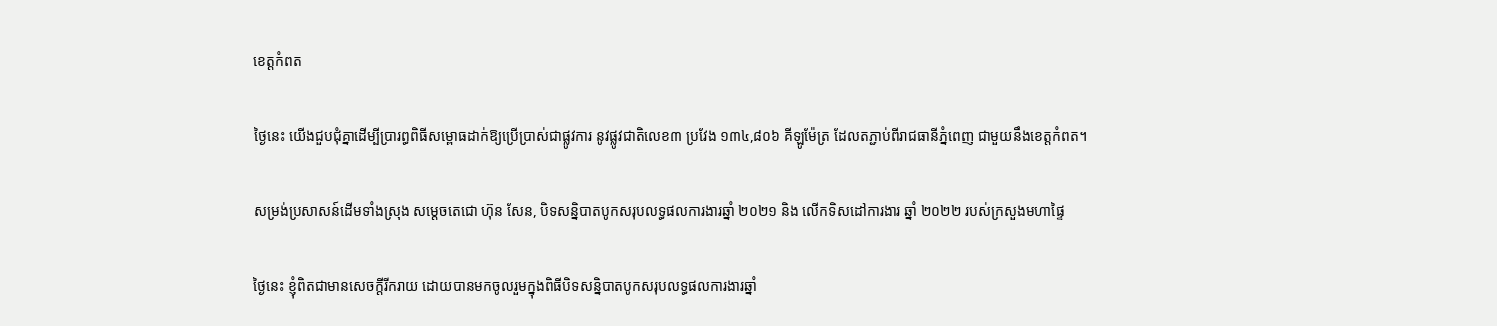ខេត្តកំពត

ថ្ងៃនេះ យើងជួបជុំគ្នាដើម្បីប្រារព្ធពិធីសម្ពោធដាក់ឱ្យប្រើប្រាស់ជាផ្លូវការ នូវផ្លូវជាតិលេខ៣ ប្រវែង ១៣៤,៨០៦ គីឡូម៉ែត្រ ដែលតភ្ជាប់ពីរាជធានីភ្នំពេញ ជាមួយនឹងខេត្តកំពត។

សម្រង់ប្រសាសន៍ដើមទាំងស្រុង សម្តេចតេជោ ហ៊ុន សែន, បិទសន្និបាតបូកសរុបលទ្ធផលការងារឆ្នាំ ២០២១ និង លើកទិសដៅការងារ ឆ្នាំ ២០២២ របស់ក្រសួងមហាផ្ទៃ

ថ្ងៃនេះ ខ្ញុំពិតជាមានសេចក្តីរីករាយ ដោយបានមកចូលរួមក្នុងពិធីបិទសន្និបាតបូកសរុបលទ្ធផលការងារឆ្នាំ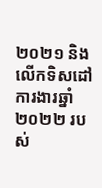២០២១ និងលើកទិសដៅការងារឆ្នាំ ២០២២ របស់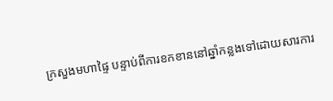ក្រសួងមហាផ្ទៃ បន្ទាប់ពីការខកខាននៅឆ្នាំកន្លងទៅដោយសារការ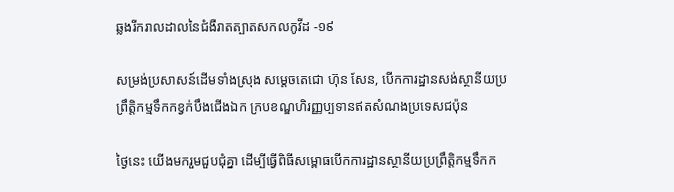ឆ្លងរីករាលដាលនៃជំងឺរាតត្បាតសកលកូវីដ -១៩

សម្រង់ប្រសាសន៍ដើមទាំងស្រុង សម្តេចតេជោ ហ៊ុន សែន, បើកការដ្ឋានសង់ស្ថានីយប្រព្រឹត្តិកម្មទឹកកខ្វក់បឹងជើងឯក ក្របខណ្ឌហិរញ្ញប្បទានឥតសំណងប្រទេសជប៉ុន

ថ្ងៃនេះ យើងមករួមជួបជុំគ្នា ដើម្បីធ្វើពិធីសម្ពោធបើកការដ្ឋានស្ថានីយប្រព្រឹត្តិកម្មទឹកក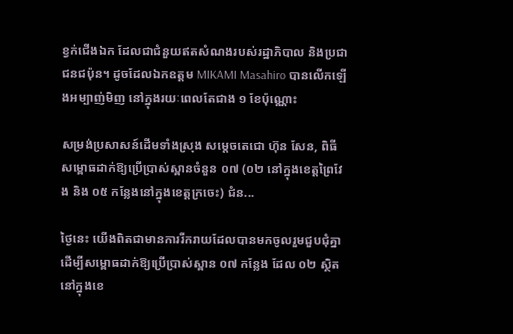ខ្វក់ជើងឯក ដែលជាជំនួយឥតសំណងរបស់រដ្ឋាភិបាល និងប្រជាជនជប៉ុន។ ដូចដែលឯកឧត្តម MIKAMI Masahiro បានលើកឡើងអម្បាញ់មិញ នៅក្នុងរយៈពេលតែជាង ១ ខែប៉ុណ្ណោះ

សម្រង់ប្រសាសន៍ដើមទាំងស្រុង សម្តេចតេជោ ហ៊ុន សែន, ពិធីសម្ពោធដាក់ឱ្យប្រើប្រាស់ស្ពានចំនួន ០៧ (០២ នៅក្នុងខេត្តព្រៃវែង និង ០៥ កន្លែងនៅក្នុងខេត្តក្រចេះ) ជំន...

ថ្ងៃនេះ យើងពិតជាមានការរីករាយដែលបានមកចូលរួមជួបជុំគ្នា ដើម្បីសម្ពោធដាក់ឱ្យប្រើប្រាស់ស្ពាន ០៧ កន្លែង ដែល ០២ ស្ថិតនៅក្នុងខេ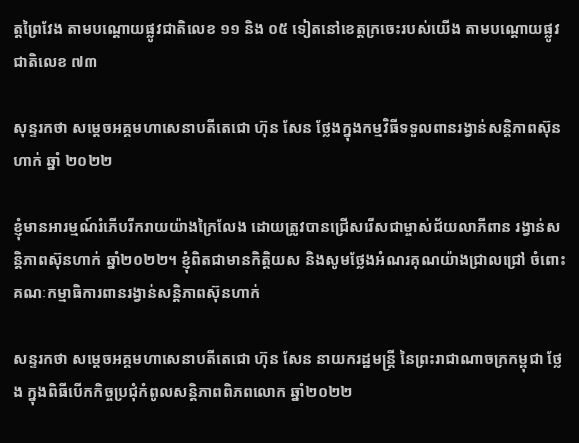ត្តព្រៃវែង តាមបណ្ដោយផ្លូវជាតិលេខ ១១ និង ០៥ ទៀតនៅខេត្តក្រចេះរបស់យើង តាមបណ្ដោយផ្លូវជាតិលេខ ៧៣

សុន្ទរកថា សម្តេចអគ្គមហាសេនាបតីតេជោ ហ៊ុន សែន ថ្លែងក្នុងកម្មវិធីទទួលពានរង្វាន់សន្តិភាពស៊ុនហាក់ ឆ្នាំ ២០២២

ខ្ញុំមានអារម្មណ៍រំភើបរីករាយយ៉ាងក្រៃលែង ដោយត្រូវបានជ្រើសរើសជាម្ចាស់ជ័យលាភីពាន រង្វាន់សន្តិភាពស៊ុនហាក់ ឆ្នាំ២០២២។ ខ្ញុំពិតជាមានកិត្តិយស និងសូមថ្លែងអំណរគុណយ៉ាងជ្រាលជ្រៅ ចំពោះគណៈកម្មាធិការពានរង្វាន់សន្តិភាពស៊ុនហាក់

សន្ទរកថា សម្តេចអគ្គមហាសេនាបតីតេជោ ហ៊ុន សែន នាយករដ្ឋមន្រ្តី នៃព្រះរាជាណាចក្រកម្ពុជា ថ្លែង ក្នុងពិធីបើកកិច្ចប្រជុំកំពូលសន្តិភាពពិភពលោក ឆ្នាំ២០២២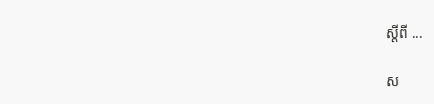ស្តីពី ...

ស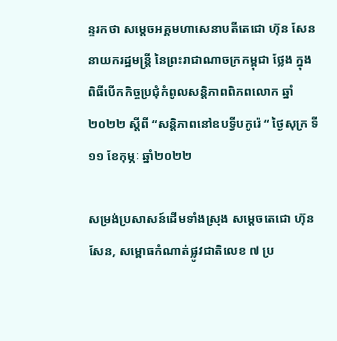ន្ទរកថា សម្តេចអគ្គមហាសេនាបតីតេជោ ហ៊ុន សែន នាយករដ្ឋមន្រ្តី នៃព្រះរាជាណាចក្រកម្ពុជា ថ្លែង ក្នុងពិធីបើកកិច្ចប្រជុំកំពូលសន្តិភាពពិភពលោក ឆ្នាំ២០២២ ស្តីពី “សន្តិភាពនៅឧបទ្វីបកូរ៉េ “ ថ្ងៃសុក្រ ទី១១ ខែកុម្ភៈ ឆ្នាំ២០២២

សម្រង់ប្រសាសន៍ដើមទាំងស្រុង សម្តេចតេជោ ហ៊ុន សែន, សម្ពោធកំណាត់ផ្លូវជាតិលេខ ៧ ប្រ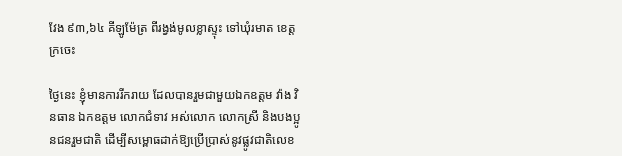វែង ៩៣,៦៤ គីឡូម៉ែត្រ ពីរង្វង់មូលខ្លាស្ទុះ ទៅឃុំរមាត ខេត្តក្រចេះ

ថ្ងៃនេះ ខ្ញុំមានការរីករាយ ដែលបានរួមជាមួយឯកឧត្តម វ៉ាង វិនធាន ឯកឧត្តម លោកជំទាវ អស់លោក លោកស្រី និងបងប្អូនជនរួមជាតិ ដើម្បីសម្ពោធដាក់ឱ្យប្រើប្រាស់នូវផ្លូវជាតិលេខ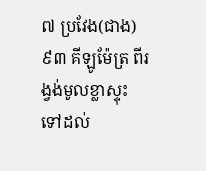៧ ប្រវែង(ជាង) ៩៣ គីឡូម៉ែត្រ ពីរង្វង់មូលខ្លាស្ទុះ ទៅដល់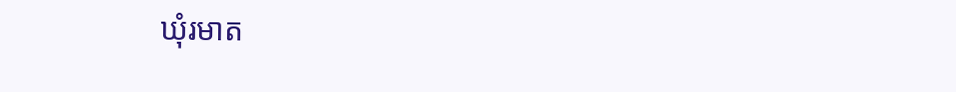ឃុំរមាត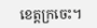ខេត្តក្រចេះ។